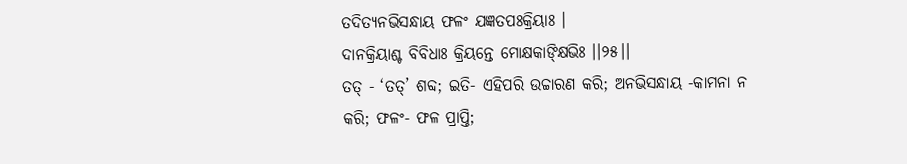ତଦିତ୍ୟନଭିସନ୍ଧାୟ ଫଳଂ ଯଜ୍ଞତପଃକ୍ରିୟାଃ ।
ଦାନକ୍ରିୟାଶ୍ଚ ବିବିଧାଃ କ୍ରିୟନ୍ତେ ମୋକ୍ଷକାଙ୍କ୍ଷିଭିଃ ।।୨୫।।
ତତ୍ - ‘ତତ୍’ ଶବ୍ଦ; ଇତି- ଏହିପରି ଉଚ୍ଚାରଣ କରି; ଅନଭିସନ୍ଧାୟ -କାମନା ନ କରି; ଫଳଂ- ଫଳ ପ୍ରାପ୍ତି;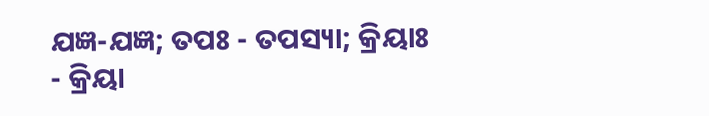ଯଜ୍ଞ-ଯଜ୍ଞ; ତପଃ - ତପସ୍ୟା; କ୍ରିୟାଃ - କ୍ରିୟା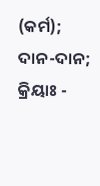(କର୍ମ); ଦାନ-ଦାନ; କ୍ରିୟାଃ -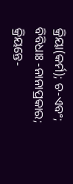କ୍ରିୟା(କର୍ମ); ଚ-ଏବଂ; ବିବିଧାଃ -ନାନାପ୍ରକାର; କ୍ରିୟନ୍ତେ-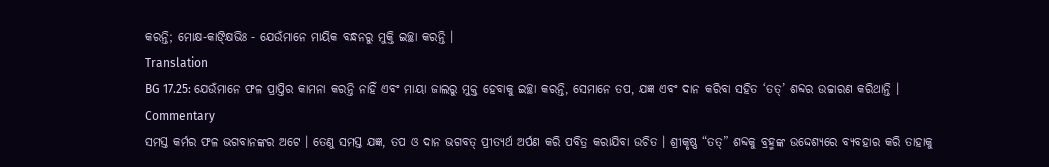କରନ୍ତି; ମୋକ୍ଷ-କାଙ୍କ୍ଷିଭିଃ - ଯେଉଁମାନେ ମାୟିକ ବନ୍ଧନରୁ ମୁକ୍ତି ଇଚ୍ଛା କରନ୍ତି ।
Translation
BG 17.25: ଯେଉଁମାନେ ଫଳ ପ୍ରାପ୍ତିର କାମନା କରନ୍ତି ନାହିଁ ଏବଂ ମାୟା ଜାଲରୁ ମୁକ୍ତ ହେବାକୁ ଇଚ୍ଛା କରନ୍ତି, ସେମାନେ ତପ, ଯଜ୍ଞ ଏବଂ ଦାନ କରିବା ସହିତ ‘ତତ୍’ ଶବ୍ଦର ଉଚ୍ଚାରଣ କରିଥାନ୍ତି ।
Commentary
ସମସ୍ତ କର୍ମର ଫଳ ଭଗବାନଙ୍କର ଅଟେ । ତେଣୁ ସମସ୍ତ ଯଜ୍ଞ, ତପ ଓ ଦାନ ଭଗବତ୍ ପ୍ରୀତ୍ୟର୍ଥ ଅର୍ପଣ କରି ପବିତ୍ର କରାଯିବା ଉଚିତ । ଶ୍ରୀକୃଷ୍ଣ “ତତ୍” ଶବ୍ଦକୁ ବ୍ରହ୍ମଙ୍କ ଉଦ୍ଦେଶ୍ୟରେ ବ୍ୟବହାର କରି ତାହାକୁ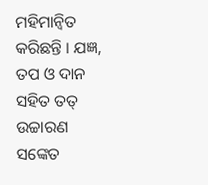ମହିମାନ୍ୱିତ କରିଛନ୍ତି । ଯଜ୍ଞ, ତପ ଓ ଦାନ ସହିତ ତତ୍ ଉଚ୍ଚାରଣ ସଙ୍କେତ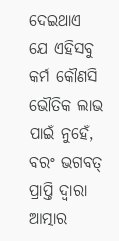ଦେଇଥାଏ ଯେ ଏହିସବୁ କର୍ମ କୌଣସି ଭୌତିକ ଲାଭ ପାଇଁ ନୁହେଁ, ବରଂ ଭଗବତ୍ ପ୍ରାପ୍ତି ଦ୍ୱାରା ଆତ୍ମାର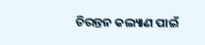ଚିରନ୍ତନ କଲ୍ୟାଣ ପାଇଁ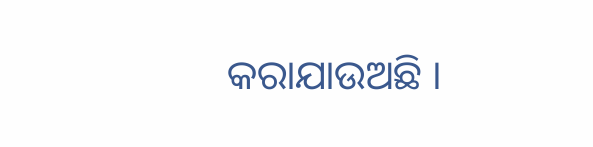କରାଯାଉଅଛି ।